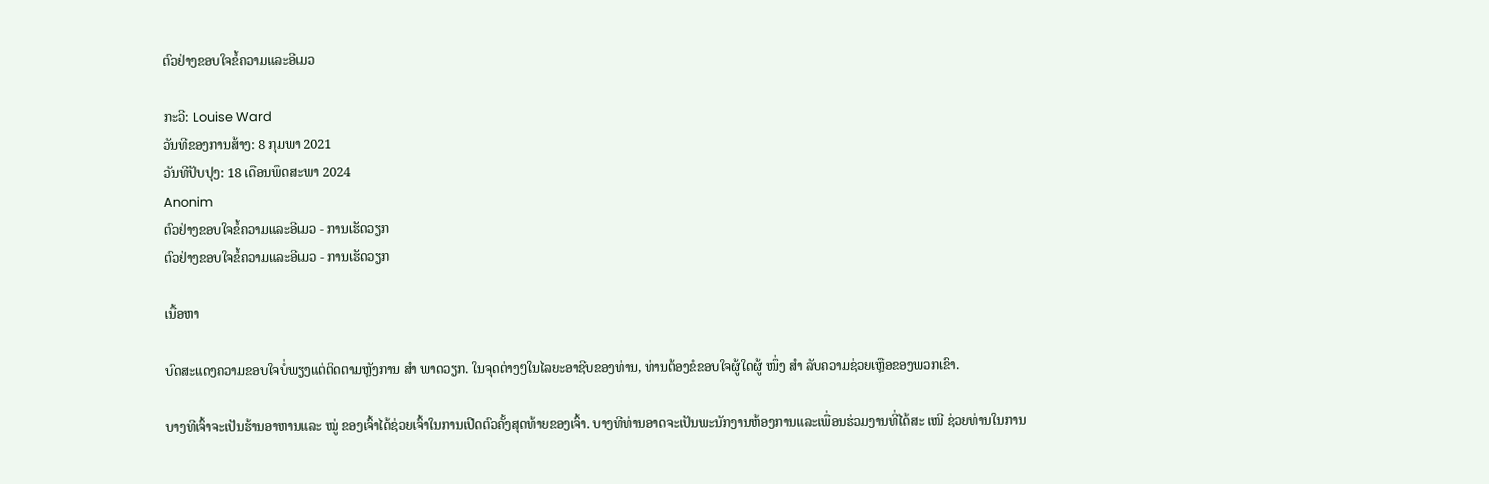ຕົວຢ່າງຂອບໃຈຂໍ້ຄວາມແລະອີເມວ

ກະວີ: Louise Ward
ວັນທີຂອງການສ້າງ: 8 ກຸມພາ 2021
ວັນທີປັບປຸງ: 18 ເດືອນພຶດສະພາ 2024
Anonim
ຕົວຢ່າງຂອບໃຈຂໍ້ຄວາມແລະອີເມວ - ການເຮັດວຽກ
ຕົວຢ່າງຂອບໃຈຂໍ້ຄວາມແລະອີເມວ - ການເຮັດວຽກ

ເນື້ອຫາ

ບົດສະແດງຄວາມຂອບໃຈບໍ່ພຽງແຕ່ຕິດຕາມຫຼັງການ ສຳ ພາດວຽກ. ໃນຈຸດຕ່າງໆໃນໄລຍະອາຊີບຂອງທ່ານ, ທ່ານຕ້ອງຂໍຂອບໃຈຜູ້ໃດຜູ້ ໜຶ່ງ ສຳ ລັບຄວາມຊ່ວຍເຫຼືອຂອງພວກເຂົາ.

ບາງທີເຈົ້າຈະເປັນຮ້ານອາຫານແລະ ໝູ່ ຂອງເຈົ້າໄດ້ຊ່ວຍເຈົ້າໃນການເປີດຕົວຄັ້ງສຸດທ້າຍຂອງເຈົ້າ. ບາງທີທ່ານອາດຈະເປັນພະນັກງານຫ້ອງການແລະເພື່ອນຮ່ວມງານທີ່ໄດ້ສະ ເໜີ ຊ່ວຍທ່ານໃນການ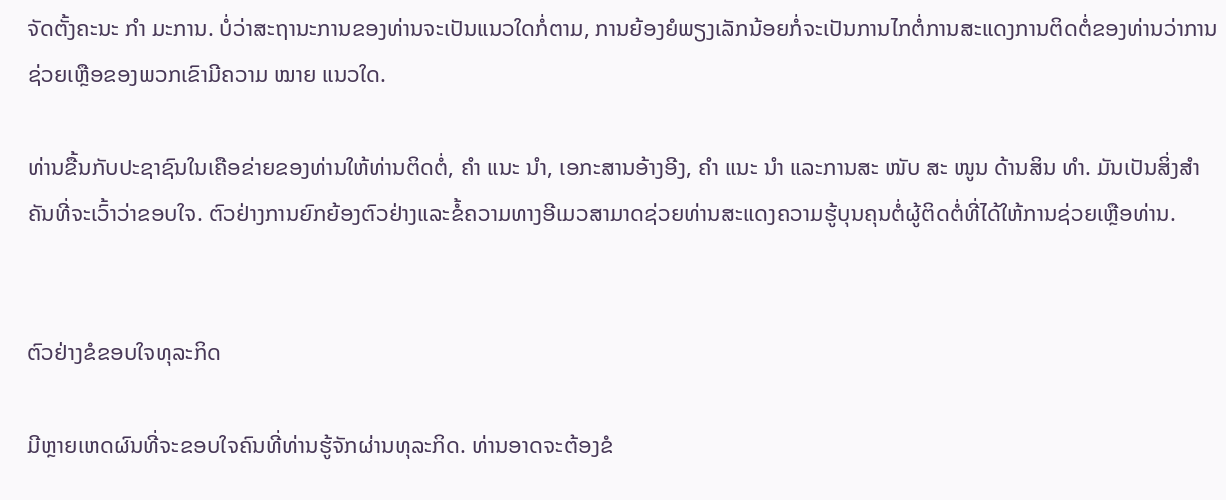ຈັດຕັ້ງຄະນະ ກຳ ມະການ. ບໍ່ວ່າສະຖານະການຂອງທ່ານຈະເປັນແນວໃດກໍ່ຕາມ, ການຍ້ອງຍໍພຽງເລັກນ້ອຍກໍ່ຈະເປັນການໄກຕໍ່ການສະແດງການຕິດຕໍ່ຂອງທ່ານວ່າການຊ່ວຍເຫຼືອຂອງພວກເຂົາມີຄວາມ ໝາຍ ແນວໃດ.

ທ່ານຂື້ນກັບປະຊາຊົນໃນເຄືອຂ່າຍຂອງທ່ານໃຫ້ທ່ານຕິດຕໍ່, ຄຳ ແນະ ນຳ, ເອກະສານອ້າງອີງ, ຄຳ ແນະ ນຳ ແລະການສະ ໜັບ ສະ ໜູນ ດ້ານສິນ ທຳ. ມັນເປັນສິ່ງສໍາຄັນທີ່ຈະເວົ້າວ່າຂອບໃຈ. ຕົວຢ່າງການຍົກຍ້ອງຕົວຢ່າງແລະຂໍ້ຄວາມທາງອີເມວສາມາດຊ່ວຍທ່ານສະແດງຄວາມຮູ້ບຸນຄຸນຕໍ່ຜູ້ຕິດຕໍ່ທີ່ໄດ້ໃຫ້ການຊ່ວຍເຫຼືອທ່ານ.


ຕົວຢ່າງຂໍຂອບໃຈທຸລະກິດ

ມີຫຼາຍເຫດຜົນທີ່ຈະຂອບໃຈຄົນທີ່ທ່ານຮູ້ຈັກຜ່ານທຸລະກິດ. ທ່ານອາດຈະຕ້ອງຂໍ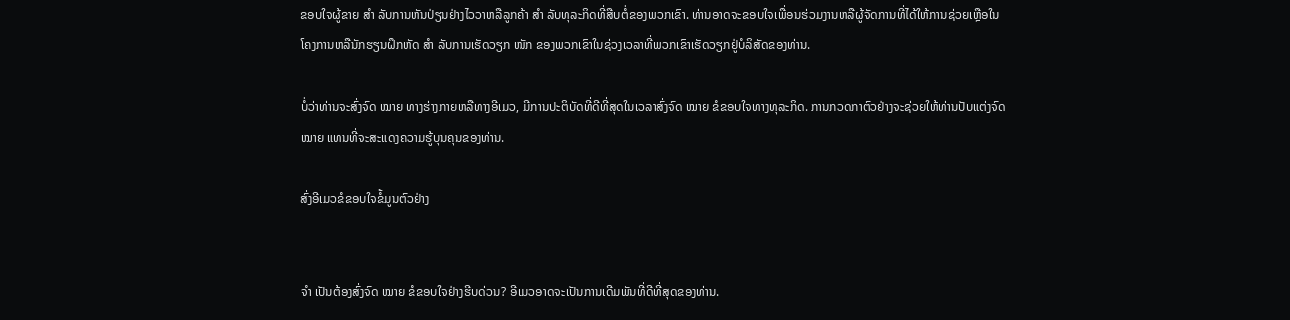ຂອບໃຈຜູ້ຂາຍ ສຳ ລັບການຫັນປ່ຽນຢ່າງໄວວາຫລືລູກຄ້າ ສຳ ລັບທຸລະກິດທີ່ສືບຕໍ່ຂອງພວກເຂົາ. ທ່ານອາດຈະຂອບໃຈເພື່ອນຮ່ວມງານຫລືຜູ້ຈັດການທີ່ໄດ້ໃຫ້ການຊ່ວຍເຫຼືອໃນໂຄງການຫລືນັກຮຽນຝຶກຫັດ ສຳ ລັບການເຮັດວຽກ ໜັກ ຂອງພວກເຂົາໃນຊ່ວງເວລາທີ່ພວກເຂົາເຮັດວຽກຢູ່ບໍລິສັດຂອງທ່ານ.

ບໍ່ວ່າທ່ານຈະສົ່ງຈົດ ໝາຍ ທາງຮ່າງກາຍຫລືທາງອີເມວ, ມີການປະຕິບັດທີ່ດີທີ່ສຸດໃນເວລາສົ່ງຈົດ ໝາຍ ຂໍຂອບໃຈທາງທຸລະກິດ. ການກວດກາຕົວຢ່າງຈະຊ່ວຍໃຫ້ທ່ານປັບແຕ່ງຈົດ ໝາຍ ແທນທີ່ຈະສະແດງຄວາມຮູ້ບຸນຄຸນຂອງທ່ານ.

ສົ່ງອີເມວຂໍຂອບໃຈຂໍ້ມູນຕົວຢ່າງ


ຈຳ ເປັນຕ້ອງສົ່ງຈົດ ໝາຍ ຂໍຂອບໃຈຢ່າງຮີບດ່ວນ? ອີເມວອາດຈະເປັນການເດີມພັນທີ່ດີທີ່ສຸດຂອງທ່ານ.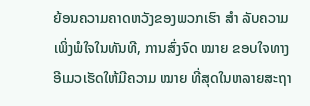ຍ້ອນຄວາມຄາດຫວັງຂອງພວກເຮົາ ສຳ ລັບຄວາມເພິ່ງພໍໃຈໃນທັນທີ, ການສົ່ງຈົດ ໝາຍ ຂອບໃຈທາງອີເມວເຮັດໃຫ້ມີຄວາມ ໝາຍ ທີ່ສຸດໃນຫລາຍສະຖາ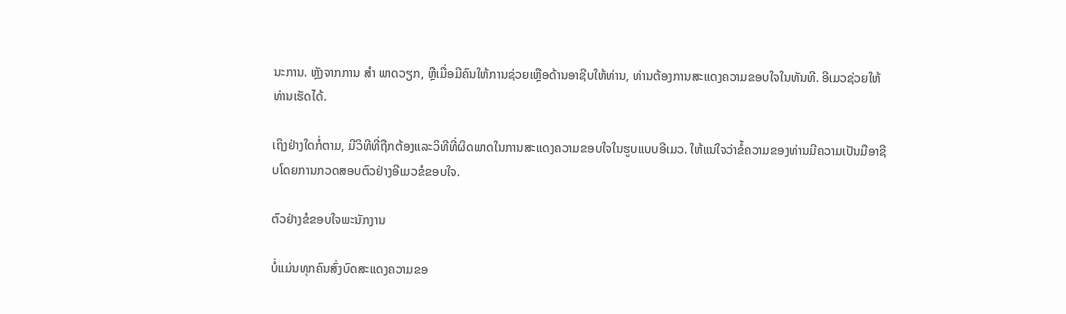ນະການ. ຫຼັງຈາກການ ສຳ ພາດວຽກ, ຫຼືເມື່ອມີຄົນໃຫ້ການຊ່ວຍເຫຼືອດ້ານອາຊີບໃຫ້ທ່ານ, ທ່ານຕ້ອງການສະແດງຄວາມຂອບໃຈໃນທັນທີ. ອີເມວຊ່ວຍໃຫ້ທ່ານເຮັດໄດ້.

ເຖິງຢ່າງໃດກໍ່ຕາມ, ມີວິທີທີ່ຖືກຕ້ອງແລະວິທີທີ່ຜິດພາດໃນການສະແດງຄວາມຂອບໃຈໃນຮູບແບບອີເມວ. ໃຫ້ແນ່ໃຈວ່າຂໍ້ຄວາມຂອງທ່ານມີຄວາມເປັນມືອາຊີບໂດຍການກວດສອບຕົວຢ່າງອີເມວຂໍຂອບໃຈ.

ຕົວຢ່າງຂໍຂອບໃຈພະນັກງານ

ບໍ່ແມ່ນທຸກຄົນສົ່ງບົດສະແດງຄວາມຂອ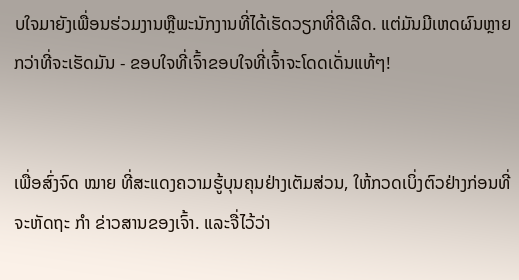ບໃຈມາຍັງເພື່ອນຮ່ວມງານຫຼືພະນັກງານທີ່ໄດ້ເຮັດວຽກທີ່ດີເລີດ. ແຕ່ມັນມີເຫດຜົນຫຼາຍກວ່າທີ່ຈະເຮັດມັນ - ຂອບໃຈທີ່ເຈົ້າຂອບໃຈທີ່ເຈົ້າຈະໂດດເດັ່ນແທ້ໆ!


ເພື່ອສົ່ງຈົດ ໝາຍ ທີ່ສະແດງຄວາມຮູ້ບຸນຄຸນຢ່າງເຕັມສ່ວນ, ໃຫ້ກວດເບິ່ງຕົວຢ່າງກ່ອນທີ່ຈະຫັດຖະ ກຳ ຂ່າວສານຂອງເຈົ້າ. ແລະຈື່ໄວ້ວ່າ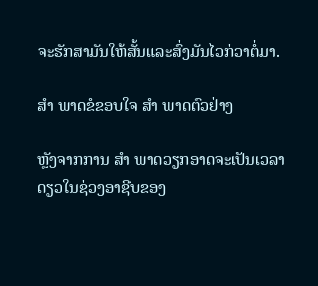ຈະຮັກສາມັນໃຫ້ສັ້ນແລະສົ່ງມັນໄວກ່ວາຕໍ່ມາ.

ສຳ ພາດຂໍຂອບໃຈ ສຳ ພາດຕົວຢ່າງ

ຫຼັງຈາກການ ສຳ ພາດວຽກອາດຈະເປັນເວລາດຽວໃນຊ່ວງອາຊີບຂອງ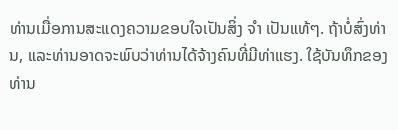ທ່ານເມື່ອການສະແດງຄວາມຂອບໃຈເປັນສິ່ງ ຈຳ ເປັນແທ້ໆ. ຖ້າບໍ່ສົ່ງທ່ານ, ແລະທ່ານອາດຈະພົບວ່າທ່ານໄດ້ຈ້າງຄົນທີ່ມີທ່າແຮງ. ໃຊ້ບັນທຶກຂອງທ່ານ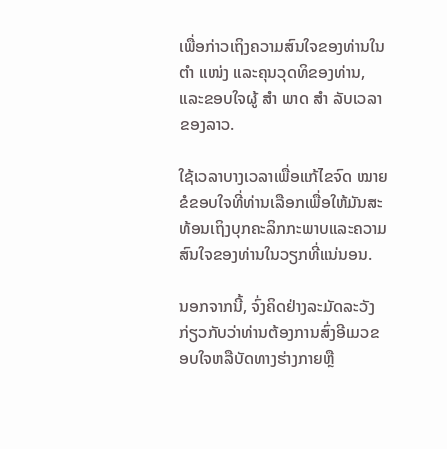ເພື່ອກ່າວເຖິງຄວາມສົນໃຈຂອງທ່ານໃນ ຕຳ ແໜ່ງ ແລະຄຸນວຸດທິຂອງທ່ານ, ແລະຂອບໃຈຜູ້ ສຳ ພາດ ສຳ ລັບເວລາຂອງລາວ.

ໃຊ້ເວລາບາງເວລາເພື່ອແກ້ໄຂຈົດ ໝາຍ ຂໍຂອບໃຈທີ່ທ່ານເລືອກເພື່ອໃຫ້ມັນສະທ້ອນເຖິງບຸກຄະລິກກະພາບແລະຄວາມສົນໃຈຂອງທ່ານໃນວຽກທີ່ແນ່ນອນ.

ນອກຈາກນີ້, ຈົ່ງຄິດຢ່າງລະມັດລະວັງກ່ຽວກັບວ່າທ່ານຕ້ອງການສົ່ງອີເມວຂອບໃຈຫລືບັດທາງຮ່າງກາຍຫຼື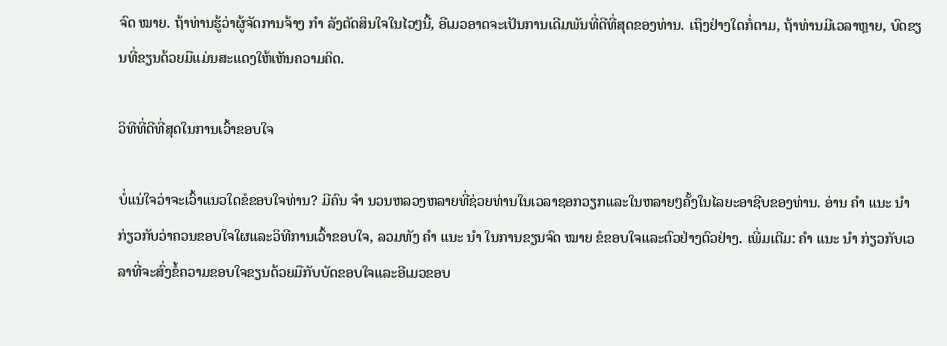ຈົດ ໝາຍ. ຖ້າທ່ານຮູ້ວ່າຜູ້ຈັດການຈ້າງ ກຳ ລັງຕັດສິນໃຈໃນໄວໆນີ້, ອີເມວອາດຈະເປັນການເດີມພັນທີ່ດີທີ່ສຸດຂອງທ່ານ. ເຖິງຢ່າງໃດກໍ່ຕາມ, ຖ້າທ່ານມີເວລາຫຼາຍ, ບົດຂຽນທີ່ຂຽນດ້ວຍມືແມ່ນສະແດງໃຫ້ເຫັນຄວາມຄິດ.

ວິທີທີ່ດີທີ່ສຸດໃນການເວົ້າຂອບໃຈ

ບໍ່ແນ່ໃຈວ່າຈະເວົ້າແນວໃດຂໍຂອບໃຈທ່ານ? ມີຄົນ ຈຳ ນວນຫລວງຫລາຍທີ່ຊ່ວຍທ່ານໃນເວລາຊອກວຽກແລະໃນຫລາຍໆຄັ້ງໃນໄລຍະອາຊີບຂອງທ່ານ. ອ່ານ ຄຳ ແນະ ນຳ ກ່ຽວກັບວ່າຄວນຂອບໃຈໃຜແລະວິທີການເວົ້າຂອບໃຈ, ລວມທັງ ຄຳ ແນະ ນຳ ໃນການຂຽນຈົດ ໝາຍ ຂໍຂອບໃຈແລະຕົວຢ່າງຕົວຢ່າງ. ເພີ່ມເຕີມ: ຄຳ ແນະ ນຳ ກ່ຽວກັບເວລາທີ່ຈະສົ່ງຂໍ້ຄວາມຂອບໃຈຂຽນດ້ວຍມືກັບບັດຂອບໃຈແລະອີເມວຂອບ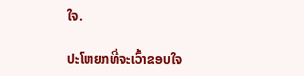ໃຈ.

ປະໂຫຍກທີ່ຈະເວົ້າຂອບໃຈ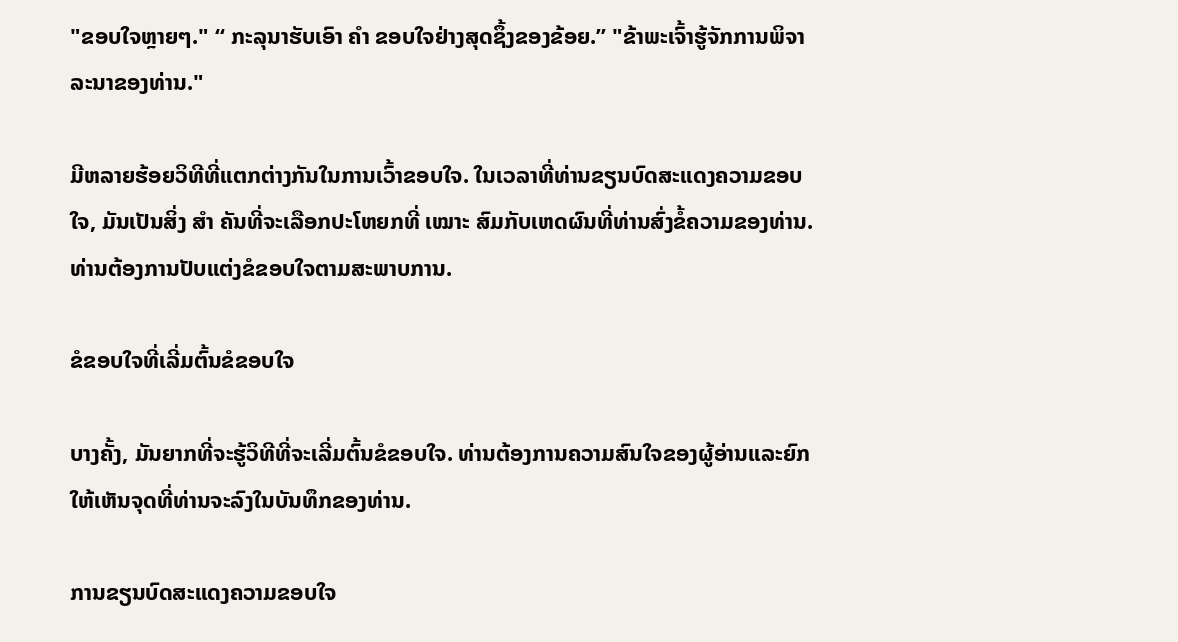"ຂອບໃຈຫຼາຍໆ." “ ກະລຸນາຮັບເອົາ ຄຳ ຂອບໃຈຢ່າງສຸດຊຶ້ງຂອງຂ້ອຍ.” "ຂ້າພະເຈົ້າຮູ້ຈັກການພິຈາລະນາຂອງທ່ານ."

ມີຫລາຍຮ້ອຍວິທີທີ່ແຕກຕ່າງກັນໃນການເວົ້າຂອບໃຈ. ໃນເວລາທີ່ທ່ານຂຽນບົດສະແດງຄວາມຂອບໃຈ, ມັນເປັນສິ່ງ ສຳ ຄັນທີ່ຈະເລືອກປະໂຫຍກທີ່ ເໝາະ ສົມກັບເຫດຜົນທີ່ທ່ານສົ່ງຂໍ້ຄວາມຂອງທ່ານ. ທ່ານຕ້ອງການປັບແຕ່ງຂໍຂອບໃຈຕາມສະພາບການ.

ຂໍຂອບໃຈທີ່ເລີ່ມຕົ້ນຂໍຂອບໃຈ

ບາງຄັ້ງ, ມັນຍາກທີ່ຈະຮູ້ວິທີທີ່ຈະເລີ່ມຕົ້ນຂໍຂອບໃຈ. ທ່ານຕ້ອງການຄວາມສົນໃຈຂອງຜູ້ອ່ານແລະຍົກໃຫ້ເຫັນຈຸດທີ່ທ່ານຈະລົງໃນບັນທຶກຂອງທ່ານ.

ການຂຽນບົດສະແດງຄວາມຂອບໃຈ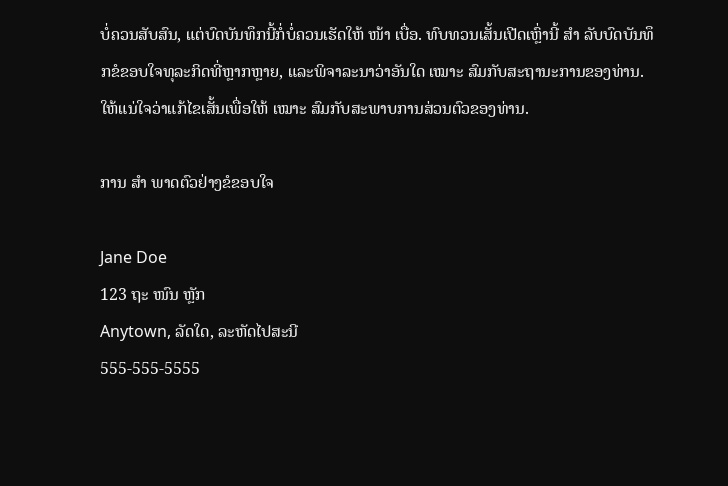ບໍ່ຄວນສັບສົນ, ແຕ່ບົດບັນທຶກນີ້ກໍ່ບໍ່ຄວນເຮັດໃຫ້ ໜ້າ ເບື່ອ. ທົບທວນເສັ້ນເປີດເຫຼົ່ານີ້ ສຳ ລັບບົດບັນທຶກຂໍຂອບໃຈທຸລະກິດທີ່ຫຼາກຫຼາຍ, ແລະພິຈາລະນາວ່າອັນໃດ ເໝາະ ສົມກັບສະຖານະການຂອງທ່ານ. ໃຫ້ແນ່ໃຈວ່າແກ້ໄຂເສັ້ນເພື່ອໃຫ້ ເໝາະ ສົມກັບສະພາບການສ່ວນຕົວຂອງທ່ານ.

ການ ສຳ ພາດຕົວຢ່າງຂໍຂອບໃຈ

Jane Doe
123 ຖະ ໜົນ ຫຼັກ
Anytown, ລັດໃດ, ລະຫັດໄປສະນີ
555-555-5555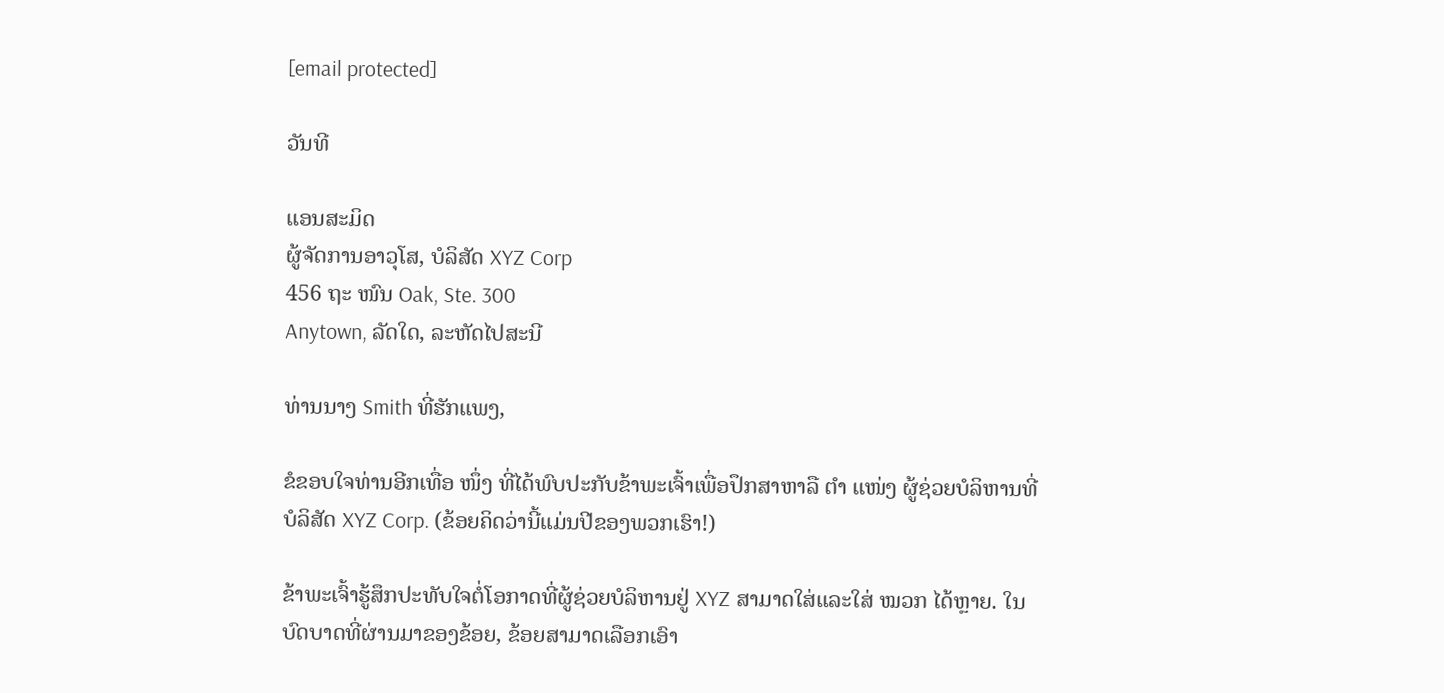[email protected]

ວັນທີ

ແອນສະມິດ
ຜູ້ຈັດການອາວຸໂສ, ບໍລິສັດ XYZ Corp
456 ຖະ ໜົນ Oak, Ste. 300
Anytown, ລັດໃດ, ລະຫັດໄປສະນີ

ທ່ານນາງ Smith ທີ່ຮັກແພງ,

ຂໍຂອບໃຈທ່ານອີກເທື່ອ ໜຶ່ງ ທີ່ໄດ້ພົບປະກັບຂ້າພະເຈົ້າເພື່ອປຶກສາຫາລື ຕຳ ແໜ່ງ ຜູ້ຊ່ວຍບໍລິຫານທີ່ບໍລິສັດ XYZ Corp. (ຂ້ອຍຄິດວ່ານີ້ແມ່ນປີຂອງພວກເຮົາ!)

ຂ້າພະເຈົ້າຮູ້ສຶກປະທັບໃຈຕໍ່ໂອກາດທີ່ຜູ້ຊ່ວຍບໍລິຫານຢູ່ XYZ ສາມາດໃສ່ແລະໃສ່ ໝວກ ໄດ້ຫຼາຍ. ໃນບົດບາດທີ່ຜ່ານມາຂອງຂ້ອຍ, ຂ້ອຍສາມາດເລືອກເອົາ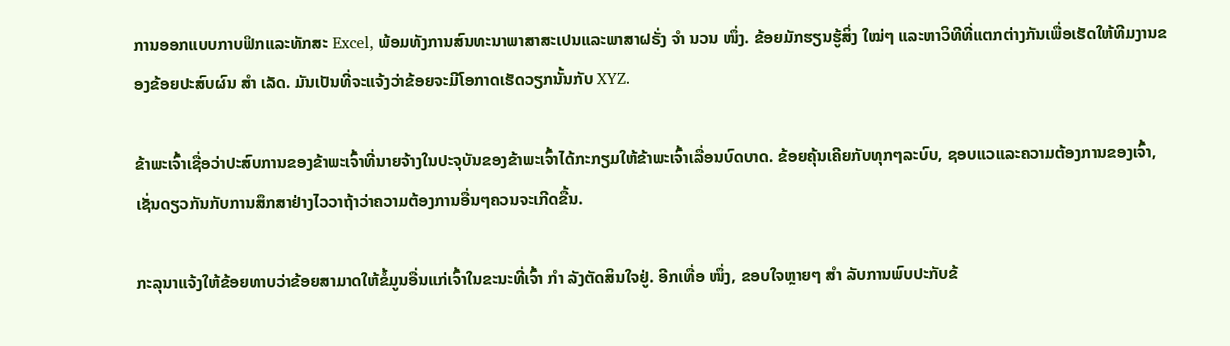ການອອກແບບກາບຟິກແລະທັກສະ Excel, ພ້ອມທັງການສົນທະນາພາສາສະເປນແລະພາສາຝຣັ່ງ ຈຳ ນວນ ໜຶ່ງ. ຂ້ອຍມັກຮຽນຮູ້ສິ່ງ ໃໝ່ໆ ແລະຫາວິທີທີ່ແຕກຕ່າງກັນເພື່ອເຮັດໃຫ້ທີມງານຂອງຂ້ອຍປະສົບຜົນ ສຳ ເລັດ. ມັນເປັນທີ່ຈະແຈ້ງວ່າຂ້ອຍຈະມີໂອກາດເຮັດວຽກນັ້ນກັບ XYZ.

ຂ້າພະເຈົ້າເຊື່ອວ່າປະສົບການຂອງຂ້າພະເຈົ້າທີ່ນາຍຈ້າງໃນປະຈຸບັນຂອງຂ້າພະເຈົ້າໄດ້ກະກຽມໃຫ້ຂ້າພະເຈົ້າເລື່ອນບົດບາດ. ຂ້ອຍຄຸ້ນເຄີຍກັບທຸກໆລະບົບ, ຊອບແວແລະຄວາມຕ້ອງການຂອງເຈົ້າ, ເຊັ່ນດຽວກັນກັບການສຶກສາຢ່າງໄວວາຖ້າວ່າຄວາມຕ້ອງການອື່ນໆຄວນຈະເກີດຂື້ນ.

ກະລຸນາແຈ້ງໃຫ້ຂ້ອຍທາບວ່າຂ້ອຍສາມາດໃຫ້ຂໍ້ມູນອື່ນແກ່ເຈົ້າໃນຂະນະທີ່ເຈົ້າ ກຳ ລັງຕັດສິນໃຈຢູ່. ອີກເທື່ອ ໜຶ່ງ, ຂອບໃຈຫຼາຍໆ ສຳ ລັບການພົບປະກັບຂ້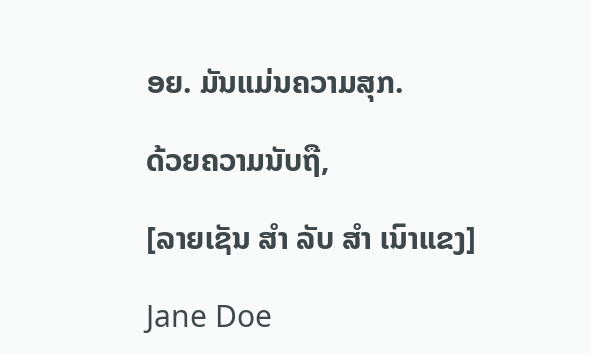ອຍ. ມັນແມ່ນຄວາມສຸກ.

ດ້ວຍຄວາມນັບຖື,

[ລາຍເຊັນ ສຳ ລັບ ສຳ ເນົາແຂງ]

Jane Doe